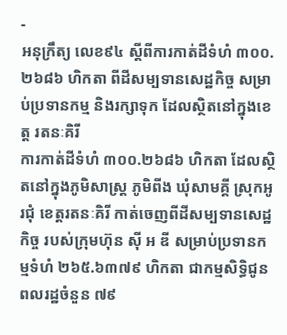-
អនុក្រឹត្យ លេខ៩៤ ស្ដីពីការកាត់ដីទំហំ ៣០០.២៦៨៦ ហិកតា ពីដីសម្បទានសេដ្ឋកិច្ច សម្រាប់ប្រទានកម្ម និងរក្សាទុក ដែលស្ថិតនៅក្នុងខេត្ត រតនៈគិរី
ការកាត់ដីទំហំ ៣០០.២៦៨៦ ហិកតា ដែលស្ថិតនៅក្នុងភូមិសាស្រ្ត ភូមិពីង ឃុំសាមគ្គី ស្រុកអូរជុំ ខេត្តរតនៈគិរី កាត់ចេញពីដីសម្បទានសេដ្ឋកិច្ច របស់ក្រុមហ៊ុន ស៊ី អ ឌី សម្រាប់ប្រទានកម្មទំហំ ២៦៥.៦៣៧៩ ហិកតា ជាកម្មសិទ្ធិជូនពលរដ្ឋចំនួន ៧៩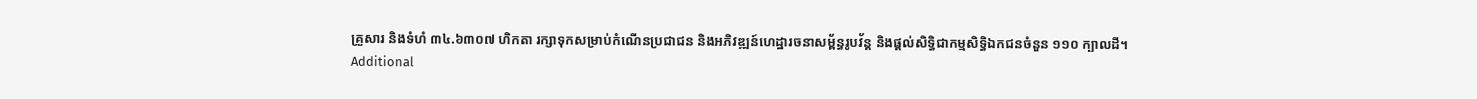គ្រួសារ និងទំហំ ៣៤.៦៣០៧ ហិកតា រក្សាទុកសម្រាប់កំណើនប្រជាជន និងអភិវឌ្ឍន៍ហេដ្ឋារចនាសម្ព័ន្ធរូបវ័ន្ត និងផ្ដល់សិទ្ធិជាកម្មសិទ្ធិឯកជនចំនួន ១១០ ក្បាលដី។
Additional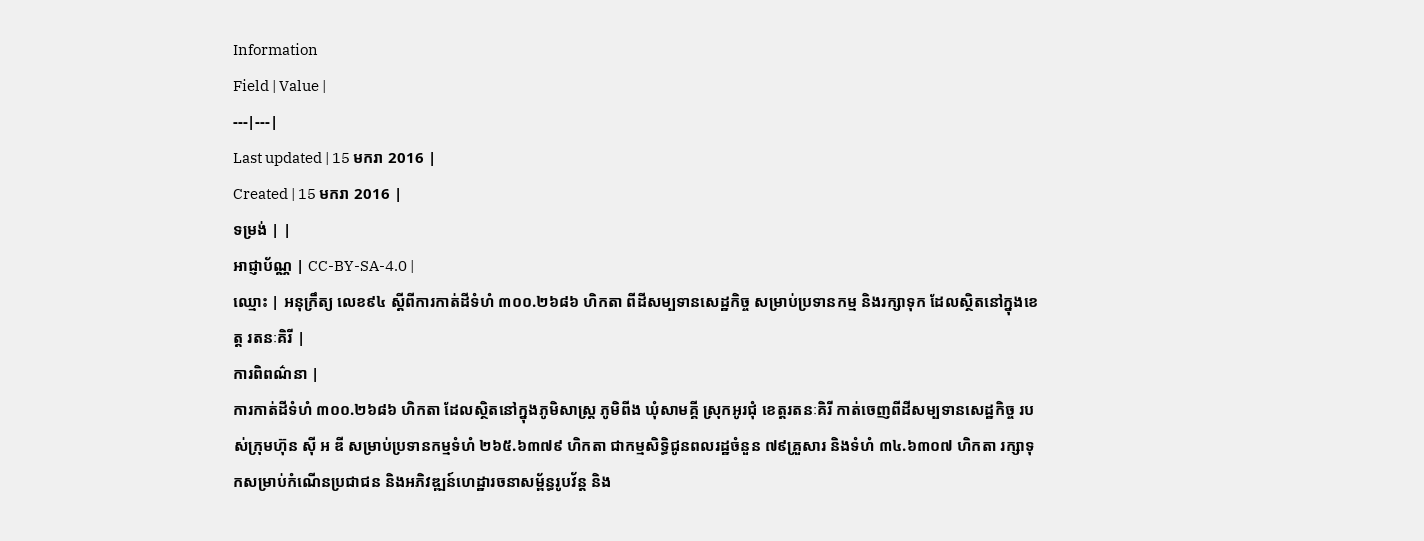Information
Field | Value |
---|---|
Last updated | 15 មករា 2016 |
Created | 15 មករា 2016 |
ទម្រង់ | |
អាជ្ញាប័ណ្ណ | CC-BY-SA-4.0 |
ឈ្មោះ | អនុក្រឹត្យ លេខ៩៤ ស្ដីពីការកាត់ដីទំហំ ៣០០.២៦៨៦ ហិកតា ពីដីសម្បទានសេដ្ឋកិច្ច សម្រាប់ប្រទានកម្ម និងរក្សាទុក ដែលស្ថិតនៅក្នុងខេត្ត រតនៈគិរី |
ការពិពណ៌នា |
ការកាត់ដីទំហំ ៣០០.២៦៨៦ ហិកតា ដែលស្ថិតនៅក្នុងភូមិសាស្រ្ត ភូមិពីង ឃុំសាមគ្គី ស្រុកអូរជុំ ខេត្តរតនៈគិរី កាត់ចេញពីដីសម្បទានសេដ្ឋកិច្ច របស់ក្រុមហ៊ុន ស៊ី អ ឌី សម្រាប់ប្រទានកម្មទំហំ ២៦៥.៦៣៧៩ ហិកតា ជាកម្មសិទ្ធិជូនពលរដ្ឋចំនួន ៧៩គ្រួសារ និងទំហំ ៣៤.៦៣០៧ ហិកតា រក្សាទុកសម្រាប់កំណើនប្រជាជន និងអភិវឌ្ឍន៍ហេដ្ឋារចនាសម្ព័ន្ធរូបវ័ន្ត និង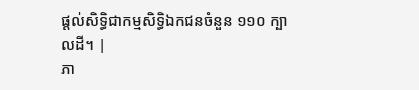ផ្ដល់សិទ្ធិជាកម្មសិទ្ធិឯកជនចំនួន ១១០ ក្បាលដី។ |
ភា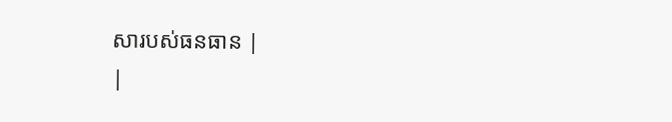សារបស់ធនធាន |
|